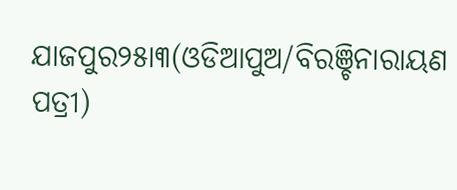ଯାଜପୁର୨୫ା୩(ଓଡିଆପୁଅ/ବିରଞ୍ଚିନାରାୟଣ ପତ୍ରୀ)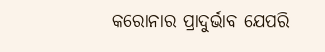କରୋନାର ପ୍ରାଦୁର୍ଭାବ ଯେପରି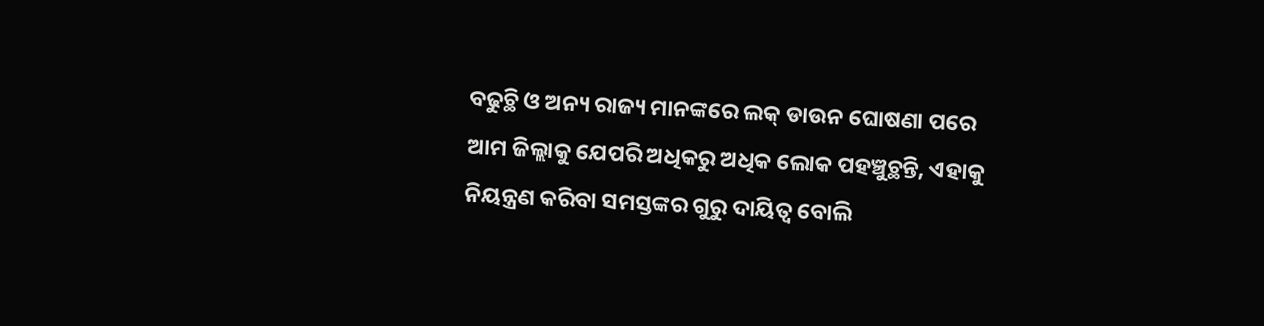ବଢୁଚ୍ଥି ଓ ଅନ୍ୟ ରାଜ୍ୟ ମାନଙ୍କରେ ଲକ୍ ଡାଉନ ଘୋଷଣା ପରେ ଆମ ଜିଲ୍ଲାକୁ ଯେପରି ଅଧିକରୁ ଅଧିକ ଲୋକ ପହଞ୍ଚୁଚ୍ଥନ୍ତି, ଏହାକୁ ନିୟନ୍ତ୍ରଣ କରିବା ସମସ୍ତଙ୍କର ଗୁରୁ ଦାୟିତ୍ୱ ବୋଲି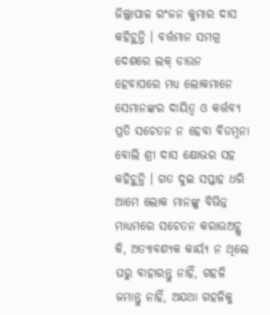ଜିଲ୍ଲାପାଳ ରଂଜନ କୁମାର ଦାସ କହିଚ୍ଥନ୍ତି । ବର୍ତ୍ତମାନ ସମଗ୍ର ଦେଶରେ ଲକ୍ ଡାଉନ ହେବାପରେ ମଧ୍ୟ ଲୋକମାନେ ସେମାନଙ୍କର ଦାୟିତ୍ୱ ଓ କର୍ତ୍ତବ୍ୟ ପ୍ରତି ସଚେତନ ନ ହେବା ବିଡମ୍ୱନା ବୋଲି ଶ୍ରୀ ଦାସ କ୍ଷୋଭର ସହ କହିଚ୍ଥନ୍ତି । ଗତ ଦୁଇ ସପ୍ତାହ ଧରି ଆମେ ଲୋକ ମାନଙ୍କୁ ବିଭିନ୍ନ ମାଧ୍ୟମରେ ସଚେତନ କରାଉଅଚ୍ଥୁ କି, ଅତ୍ୟାବଶ୍ୟକ କାର୍ୟ୍ୟ ନ ଥିଲେ ଘରୁ ବାହାରନ୍ତୁ ନାହିଁ, ଗହଳି ଜମାନ୍ତୁ ନାହିଁ, ଅଯଥା ଗହଳିକୁ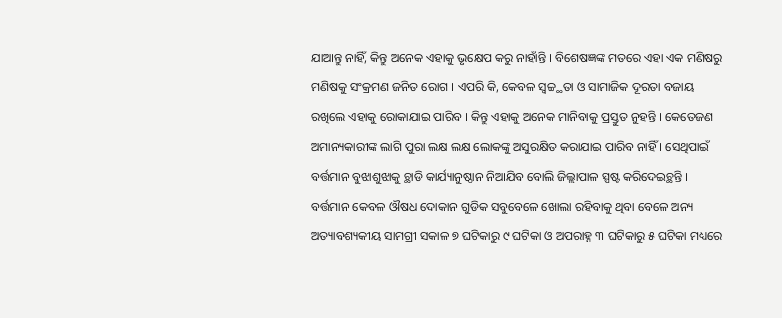ଯାଆନ୍ତୁ ନାହିଁ, କିନ୍ତୁ ଅନେକ ଏହାକୁ ଭୃକ୍ଷେପ କରୁ ନାହାଁନ୍ତି । ବିଶେଷଜ୍ଞଙ୍କ ମତରେ ଏହା ଏକ ମଣିଷରୁ ମଣିଷକୁ ସଂକ୍ରମଣ ଜନିତ ରୋଗ । ଏପରି କି, କେବଳ ସ୍ୱଚ୍ଚ୍ଥତା ଓ ସାମାଜିକ ଦୂରତା ବଜାୟ ରଖିଲେ ଏହାକୁ ରୋକାଯାଇ ପାରିବ । କିନ୍ତୁ ଏହାକୁ ଅନେକ ମାନିବାକୁ ପ୍ରସ୍ତୁତ ନୁହନ୍ତି । କେତେଜଣ ଅମାନ୍ୟକାରୀଙ୍କ ଲାଗି ପୁରା ଲକ୍ଷ ଲକ୍ଷ ଲୋକଙ୍କୁ ଅସୁରକ୍ଷିତ କରାଯାଇ ପାରିବ ନାହିଁ । ସେଥିପାଇଁ ବର୍ତ୍ତମାନ ବୁଝାଶୁଝାକୁ ଚ୍ଥାଡି କାର୍ଯ୍ୟାନୁଷ୍ଠାନ ନିଆଯିବ ବୋଲି ଜିଲ୍ଲାପାଳ ସ୍ପଷ୍ଟ କରିଦେଇଚ୍ଥନ୍ତି । ବର୍ତ୍ତମାନ କେବଳ ଔଷଧ ଦୋକାନ ଗୁଡିକ ସବୁବେଳେ ଖୋଲା ରହିବାକୁ ଥିବା ବେଳେ ଅନ୍ୟ ଅତ୍ୟାବଶ୍ୟକୀୟ ସାମଗ୍ରୀ ସକାଳ ୭ ଘଟିକାରୁ ୯ ଘଟିକା ଓ ଅପରାହ୍ନ ୩ ଘଟିକାରୁ ୫ ଘଟିକା ମଧ୍ୟରେ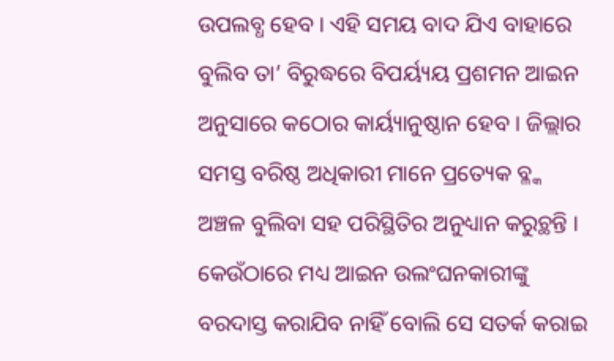ଉପଲବ୍ଧ ହେବ । ଏହି ସମୟ ବାଦ ଯିଏ ବାହାରେ ବୁଲିବ ତା’ ବିରୁଦ୍ଧରେ ବିପର୍ୟ୍ୟୟ ପ୍ରଶମନ ଆଇନ ଅନୁସାରେ କଠୋର କାର୍ୟ୍ୟାନୁଷ୍ଠାନ ହେବ । ଜିଲ୍ଲାର ସମସ୍ତ ବରିଷ୍ଠ ଅଧିକାରୀ ମାନେ ପ୍ରତ୍ୟେକ ବ୍ଳ୍କ ଅଞ୍ଚଳ ବୁଲିବା ସହ ପରିସ୍ଥିତିର ଅନୁଧ୍ୟାନ କରୁଚ୍ଥନ୍ତି । କେଉଁଠାରେ ମଧ୍ୟ ଆଇନ ଉଲଂଘନକାରୀଙ୍କୁ ବରଦାସ୍ତ କରାଯିବ ନାହିଁ ବୋଲି ସେ ସତର୍କ କରାଇ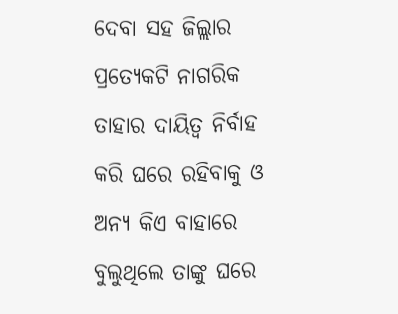ଦେବା ସହ ଜିଲ୍ଲାର ପ୍ରତ୍ୟେକଟି ନାଗରିକ ତାହାର ଦାୟିତ୍ୱ ନିର୍ବାହ କରି ଘରେ ରହିବାକୁ ଓ ଅନ୍ୟ କିଏ ବାହାରେ ବୁଲୁଥିଲେ ତାଙ୍କୁ ଘରେ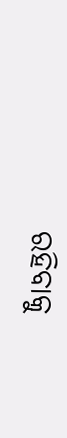ରହିବାକୁ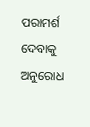ପରାମର୍ଶ ଦେବାକୁ ଅନୁରୋଧ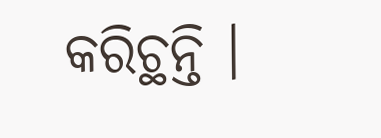କରିଚ୍ଥନ୍ତି ।